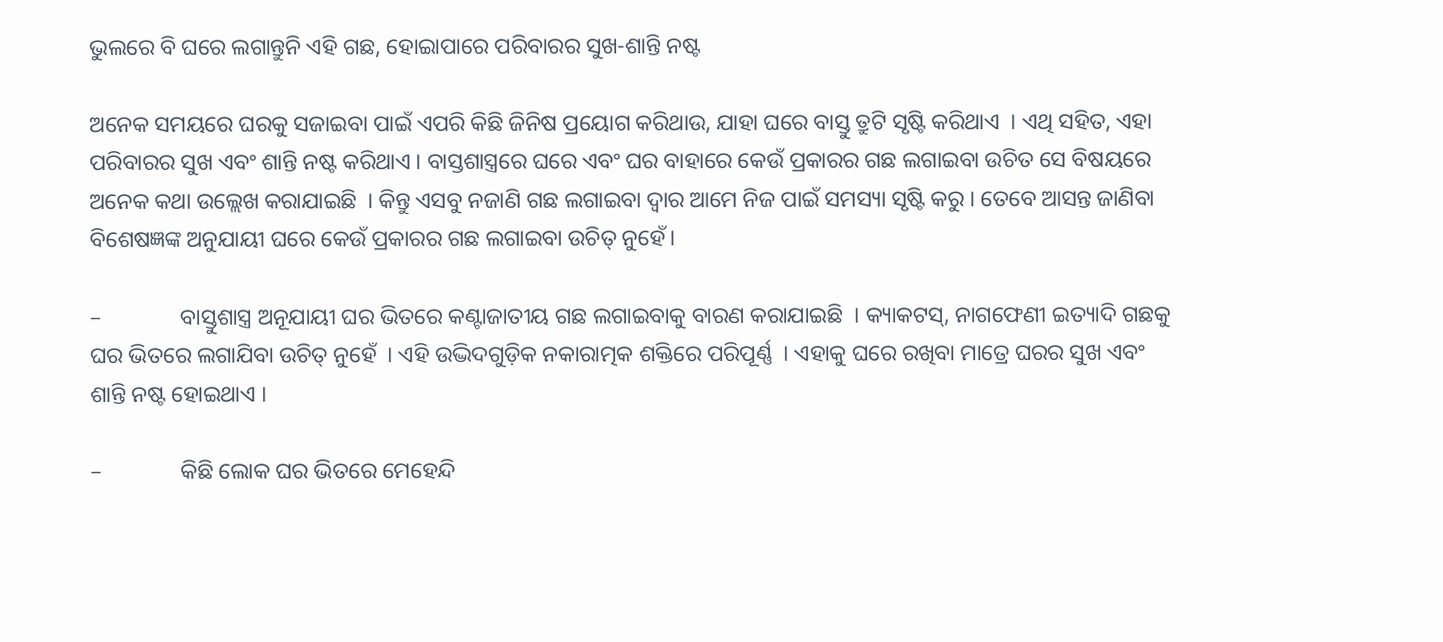ଭୁଲରେ ବି ଘରେ ଲଗାନ୍ତୁନି ଏହି ଗଛ, ହୋଇାପାରେ ପରିବାରର ସୁଖ-ଶାନ୍ତି ନଷ୍ଟ

ଅନେକ ସମୟରେ ଘରକୁ ସଜାଇବା ପାଇଁ ଏପରି କିଛି ଜିନିଷ ପ୍ରୟୋଗ କରିଥାଉ, ଯାହା ଘରେ ବାସ୍ତୁ ତ୍ରୁଟି ସୃଷ୍ଟି କରିଥାଏ  । ଏଥି ସହିତ, ଏହା ପରିବାରର ସୁଖ ଏବଂ ଶାନ୍ତି ନଷ୍ଟ କରିଥାଏ । ବାସ୍ତଶାସ୍ତ୍ରରେ ଘରେ ଏବଂ ଘର ବାହାରେ କେଉଁ ପ୍ରକାରର ଗଛ ଲଗାଇବା ଉଚିତ ସେ ବିଷୟରେ ଅନେକ କଥା ଉଲ୍ଲେଖ କରାଯାଇଛି  । କିନ୍ତୁ ଏସବୁ ନଜାଣି ଗଛ ଲଗାଇବା ଦ୍ୱାର ଆମେ ନିଜ ପାଇଁ ସମସ୍ୟା ସୃଷ୍ଟି କରୁ । ତେବେ ଆସନ୍ତ ଜାଣିବା ବିଶେଷଜ୍ଞଙ୍କ ଅନୁଯାୟୀ ଘରେ କେଉଁ ପ୍ରକାରର ଗଛ ଲଗାଇବା ଉଚିତ୍ ନୁହେଁ।

–              ବାସ୍ତୁଶାସ୍ତ୍ର ଅନୂଯାୟୀ ଘର ଭିତରେ କଣ୍ଟାଜାତୀୟ ଗଛ ଲଗାଇବାକୁ ବାରଣ କରାଯାଇଛି  । କ୍ୟାକଟସ୍, ନାଗଫେଣୀ ଇତ୍ୟାଦି ଗଛକୁ ଘର ଭିତରେ ଲଗାଯିବା ଉଚିତ୍ ନୁହେଁ  । ଏହି ଉଦ୍ଭିଦଗୁଡ଼ିକ ନକାରାତ୍ମକ ଶକ୍ତିରେ ପରିପୂର୍ଣ୍ଣ  । ଏହାକୁ ଘରେ ରଖିବା ମାତ୍ରେ ଘରର ସୁଖ ଏବଂ ଶାନ୍ତି ନଷ୍ଟ ହୋଇଥାଏ ।

–              କିଛି ଲୋକ ଘର ଭିତରେ ମେହେନ୍ଦି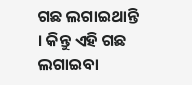ଗଛ ଲଗାଇଥାନ୍ତି । କିନ୍ତୁ ଏହି ଗଛ ଲଗାଇବା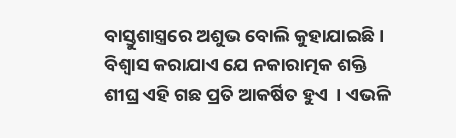ବାସ୍ତୁଶାସ୍ତ୍ରରେ ଅଶୁଭ ବୋଲି କୁହାଯାଇଛି ।  ବିଶ୍ୱାସ କରାଯାଏ ଯେ ନକାରାତ୍ମକ ଶକ୍ତି ଶୀଘ୍ର ଏହି ଗଛ ପ୍ରତି ଆକର୍ଷିତ ହୁଏ  । ଏଭଳି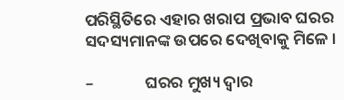ପରିସ୍ଥିତିରେ ଏହାର ଖରାପ ପ୍ରଭାବ ଘରର ସଦସ୍ୟମାନଙ୍କ ଉପରେ ଦେଖିବାକୁ ମିଳେ ।

–              ଘରର ମୁଖ୍ୟ ଦ୍ୱାର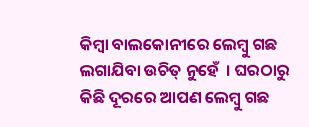କିମ୍ବା ବାଲକୋନୀରେ ଲେମ୍ବୁ ଗଛ ଲଗାଯିବା ଉଚିତ୍ ନୁହେଁ  । ଘରଠାରୁ କିଛି ଦୂରରେ ଆପଣ ଲେମ୍ବୁ ଗଛ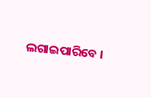ଲଗାଇପାରିବେ ।